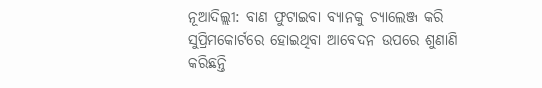ନୂଆଦିଲ୍ଲୀ: ବାଣ ଫୁଟାଇବା ବ୍ୟାନକୁ ଚ୍ୟାଲେଞ୍ଜ କରି ସୁପ୍ରିମକୋର୍ଟରେ ହୋଇଥିବା ଆବେଦନ ଉପରେ ଶୁଣାଣି କରିଛନ୍ତି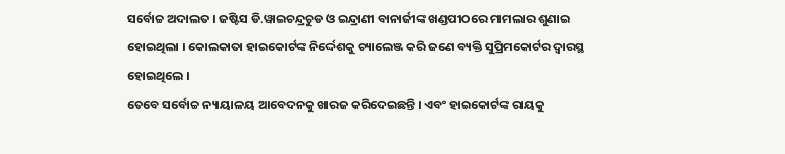ସର୍ବୋଚ୍ଚ ଅଦାଲତ । ଜଷ୍ଟିସ ଡି.ୱାଇଚନ୍ଦ୍ରଚୁଡ ଓ ଇନ୍ଦ୍ରାଣୀ ବାନାର୍ଜୀଙ୍କ ଖଣ୍ଡପୀଠରେ ମାମଲାର ଶୁଣାଇ ହୋଇଥିଲା । କୋଲକାତା ହାଇକୋର୍ଟଙ୍କ ନିର୍ଦ୍ଦେଶକୁ ଚ୍ୟାଲେଞ୍ଜ କରି ଜଣେ ବ୍ୟକ୍ତି ସୁପ୍ରିମକୋର୍ଟର ଦ୍ବାରସ୍ଥ ହୋଇଥିଲେ ।
ତେବେ ସର୍ବୋଚ୍ଚ ନ୍ୟାୟାଳୟ ଆବେଦନକୁ ଖାରଜ କରିଦେଇଛନ୍ତି । ଏବଂ ହାଇକୋର୍ଟଙ୍କ ରାୟକୁ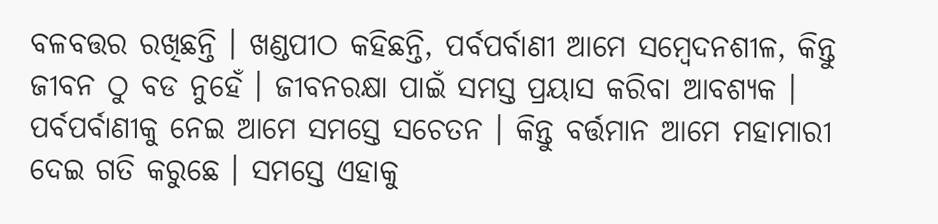ବଳବତ୍ତର ରଖିଛନ୍ତି । ଖଣ୍ଡପୀଠ କହିଛନ୍ତି, ପର୍ବପର୍ବାଣୀ ଆମେ ସମ୍ବେଦନଶୀଳ, କିନ୍ତୁ ଜୀବନ ଠୁ ବଡ ନୁହେଁ । ଜୀବନରକ୍ଷା ପାଇଁ ସମସ୍ତ ପ୍ରୟାସ କରିବା ଆବଶ୍ୟକ । ପର୍ବପର୍ବାଣୀକୁ ନେଇ ଆମେ ସମସ୍ତେ ସଚେତନ । କିନ୍ତୁ ବର୍ତ୍ତମାନ ଆମେ ମହାମାରୀ ଦେଇ ଗତି କରୁଛେ । ସମସ୍ତେ ଏହାକୁ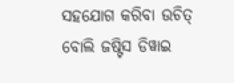ସହଯୋଗ କରିବା ଉଚିତ୍ ବୋଲି ଜଷ୍ଟିସ ଡିୱାଇ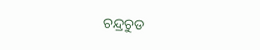ଚନ୍ଦ୍ରଚୁଡ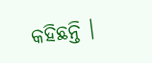କହିଛନ୍ତି ।